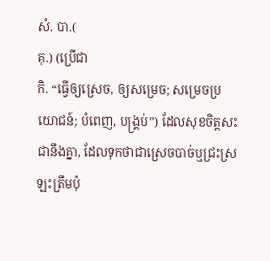សំ. បា.(
គុ.) (ប្រើជា
កិ. “ធ្វើឲ្យស្រេច, ឲ្យសម្រេច; សម្រេចប្រយោជន៍; បំពេញ, បង្គ្រប់”) ដែលសុខចិត្តសះជានឹងគ្នា, ដែលទុកថាជាស្រេចបាច់ឬជ្រះស្រឡះត្រឹមប៉ុ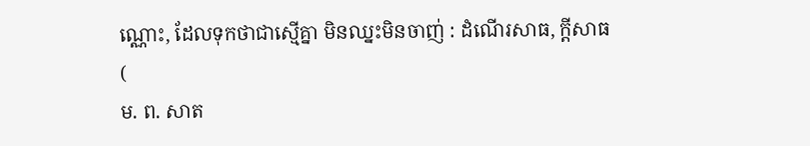ណ្ណោះ, ដែលទុកថាជាស្មើគ្នា មិនឈ្នះមិនចាញ់ : ដំណើរសាធ, ក្តីសាធ (
ម. ព. សាត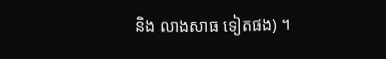និង លាងសាធ ទៀតផង) ។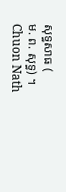សុទ្ធសាធ (
ម. ព. សុទ្ធ) ។
Chuon Nath